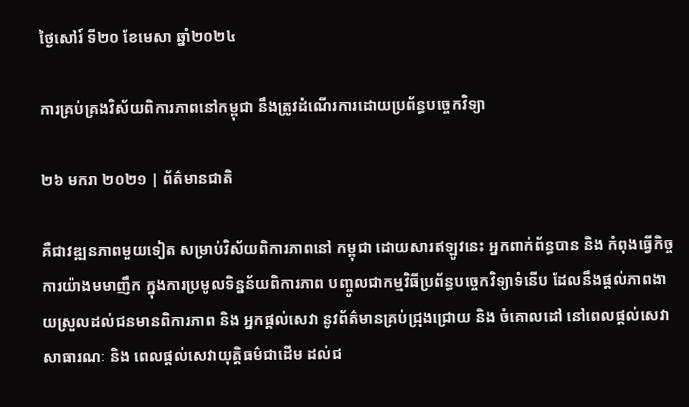ថ្ងៃសៅរ៍ ទី២០ ខែមេសា ឆ្នាំ២០២៤

ការគ្រប់គ្រងវិស័យពិការភាពនៅកម្ពុជា នឹងត្រូវដំណើរការដោយប្រព័ន្ធបច្ចេកវិទ្យា

២៦ មករា ២០២១ | ព័ត៌មានជាតិ

គឺជាវឌ្ឍនភាពមួយទៀត សម្រាប់វិស័យពិការភាពនៅ កម្ពុជា ដោយសារឥឡូវនេះ អ្នកពាក់ព័ន្ធបាន និង កំពុងធ្វើកិច្ចការយ៉ាងមមាញឹក ក្នុងការប្រមូលទិន្នន័យពិការភាព បញ្ចូលជាកម្មវិធីប្រព័ន្ធបច្ចេកវិទ្យាទំនើប ដែលនឹងផ្តល់ភាពងាយស្រួលដល់ជនមានពិការភាព និង អ្នកផ្តល់សេវា នូវព័ត៌មានគ្រប់ជ្រុងជ្រោយ និង ចំគោលដៅ នៅពេលផ្តល់សេវាសាធារណៈ និង ពេលផ្តល់សេវាយុត្តិធម៌ជាដើម ដល់ជ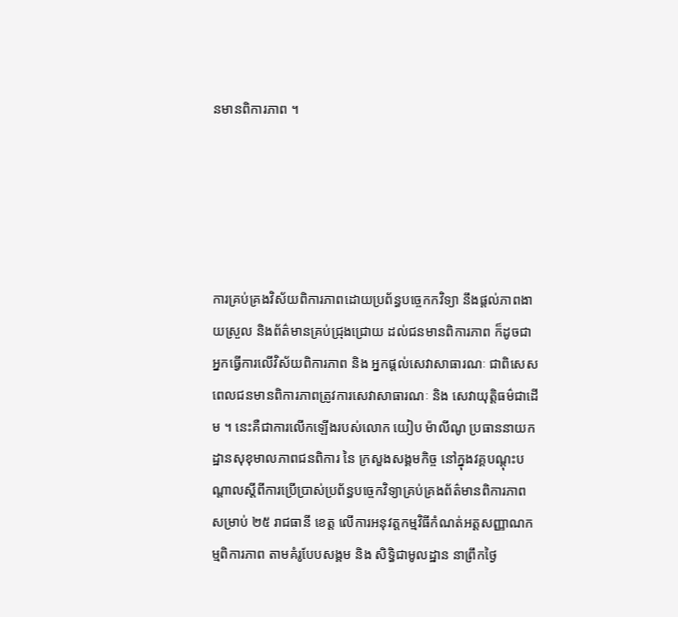នមានពិការភាព ។





ការគ្រប់គ្រងវិស័យពិការភាពដោយប្រព័ន្ធបច្ចេកកវិទ្យា នឹងផ្តល់ភាពងាយស្រួល និងព័ត៌មានគ្រប់ជ្រុងជ្រោយ ដល់ជនមានពិការភាព ក៏ដូចជាអ្នកធ្វើការលើវិស័យពិការភាព និង អ្នកផ្តល់សេវាសាធារណៈ ជាពិសេសពេលជនមានពិការភាពត្រូវការសេវាសាធារណៈ និង សេវាយុត្តិធម៌ជាដើម ។ នេះគឺជាការលើកឡើងរបស់លោក យៀប ម៉ាលីណូ ប្រធាននាយកដ្ឋានសុខុមាលភាពជនពិការ នៃ ក្រសួងសង្គមកិច្ច នៅក្នុងវគ្គបណ្តុះបណ្តាលស្តីពីការប្រើប្រាស់ប្រព័ន្ធបច្ចេកវិទ្យាគ្រប់គ្រងព័ត៌មានពិការភាព សម្រាប់ ២៥ រាជធានី ខេត្ត លើការអនុវត្តកម្មវិធីកំណត់អត្តសញ្ញាណកម្មពិការភាព តាមគំរូបែបសង្គម និង សិទ្ធិជាមូលដ្ឋាន នាព្រឹកថ្ងៃ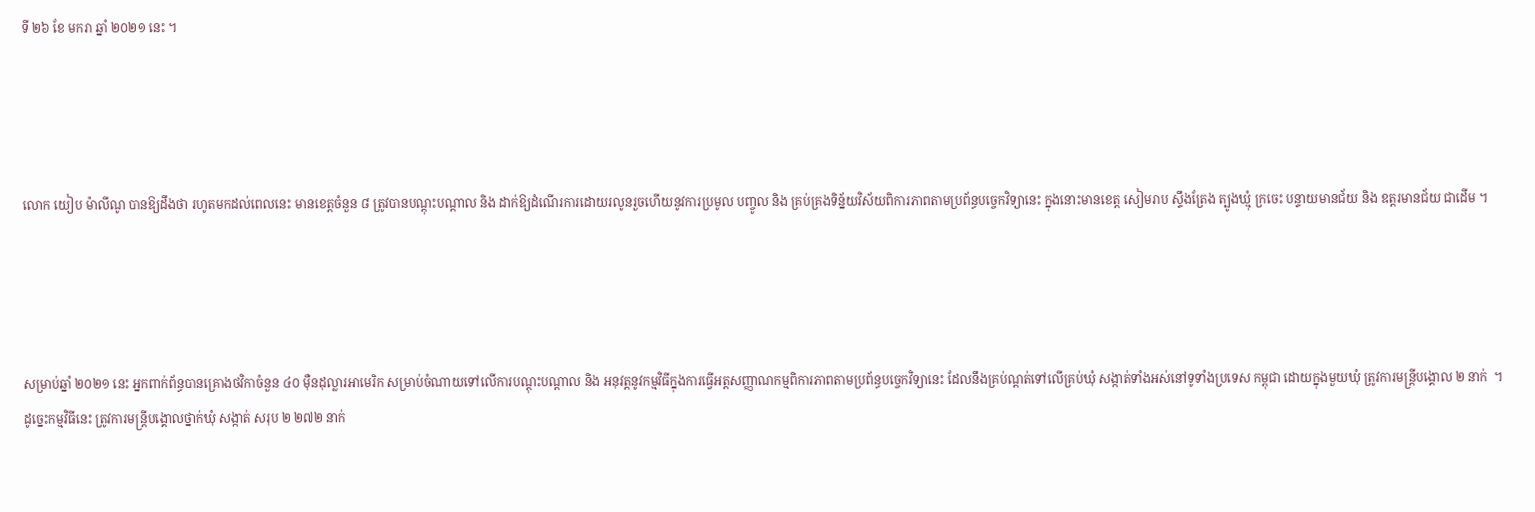ទី ២៦ ខែ មករា ឆ្នាំ ២០២១ នេះ ។




លោក យៀប ម៉ាលីណូ បានឱ្យដឹងថា រហូតមកដល់ពេលនេះ មានខេត្តចំនួន ៨ ត្រូវបានបណ្តុះបណ្តាល និង ដាក់ឱ្យដំណើរការដោយរលូនរួចហើយនូវការប្រមូល បញ្ចូល និង គ្រប់គ្រងទិន្ន័យវិស័យពិការភាពតាមប្រព័ន្ធបច្ចេកវិទ្យានេះ ក្នុងនោះមានខេត្ត សៀមរាប ស្ទឹងត្រែង ត្បូងឃ្មុំ ក្រចេះ បន្ទាយមានជ័យ និង ឧត្តរមានជ័យ ជាដើម ។




សម្រាប់ឆ្នាំ ២០២១ នេះ អ្នកពាក់ព័ន្ធបានគ្រោងថវិកាចំនួន ៤០ ម៉ឺនដុល្លារអាមេរិក សម្រាប់ចំណាយទៅលើការបណ្តុះបណ្តាល និង អនុវត្តនូវកម្មវិធីក្នុងការធ្វើអត្តសញ្ញាណកម្មពិការភាពតាមប្រព័ន្ធបច្ចេកវិទ្យានេះ ដែលនឹងគ្រប់ណ្ដត់ទៅលើគ្រប់ឃុំ សង្កាត់ទាំងអស់នៅទូទាំងប្រទេស កម្ពុជា ដោយក្នុងមួយឃុំ ត្រូវការមន្ត្រីបង្គោល ២ នាក់  ។ ដូច្នេះកម្មវិធីនេះ ត្រូវការមន្ត្រីបង្គោលថ្នាក់ឃុំ សង្កាត់ សរុប ២ ២៧២ នាក់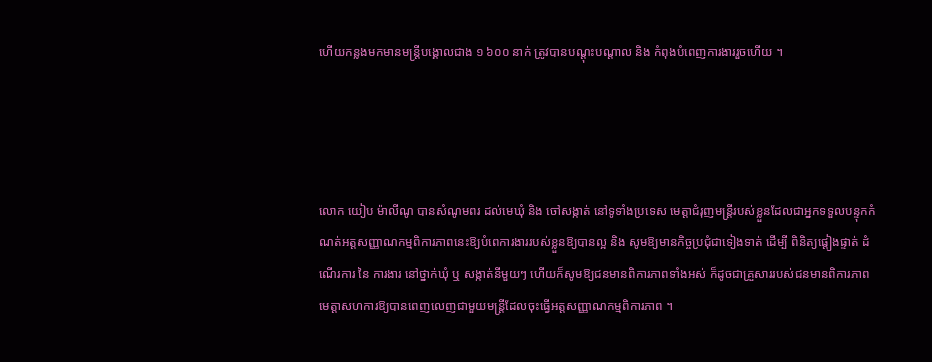ហើយកន្លងមកមានមន្ត្រីបង្គោលជាង ១ ៦០០ នាក់ ត្រូវបានបណ្តុះបណ្តាល និង កំពុងបំពេញការងាររួចហើយ ។




លោក យៀប ម៉ាលីណូ បានសំណូមពរ ដល់មេឃុំ និង ចៅសង្កាត់ នៅទូទាំងប្រទេស មេត្តាជំរុញមន្ត្រីរបស់ខ្លួនដែលជាអ្នកទទួលបន្ទុកកំណត់អត្តសញ្ញាណកម្មពិការភាពនេះឱ្យបំពេការងាររបស់ខ្លួនឱ្យបានល្អ និង សូមឱ្យមានកិច្ចប្រជុំជាទៀងទាត់ ដើម្បី ពិនិត្យផ្តៀងផ្ទាត់ ដំណើរការ នៃ ការងារ នៅថ្នាក់ឃុំ ឬ សង្កាត់នីមួយៗ ហើយក៏សូមឱ្យជនមានពិការភាពទាំងអស់ ក៏ដូចជាគ្រួសាររបស់ជនមានពិការភាព មេត្តាសហការឱ្យបានពេញលេញជាមួយមន្ត្រីដែលចុះធ្វើអត្តសញ្ញាណកម្មពិការភាព ។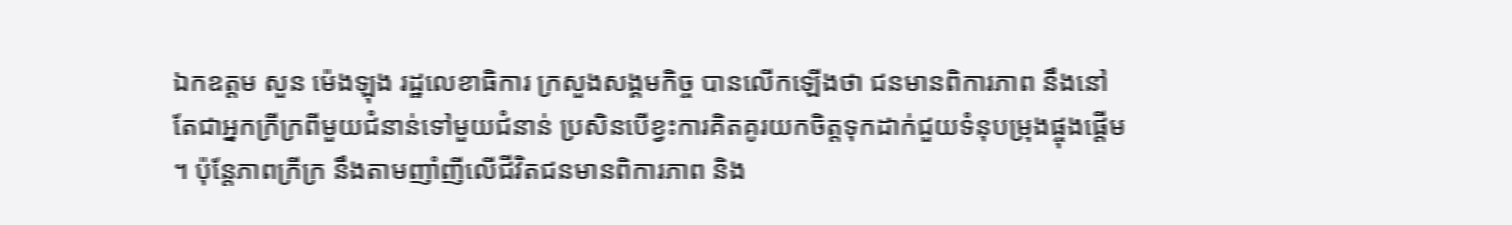ឯកឧត្តម សួន ម៉េងឡុង រដ្ឋលេខាធិការ ក្រសួងសង្គមកិច្ច បានលើកឡើងថា ជនមានពិការភាព នឹងនៅតែជាអ្នកក្រីក្រពីមួយជំនាន់ទៅមួយជំនាន់ ប្រសិនបើខ្វះការគិតគូរយកចិត្តទុកដាក់ជួយទំនុបម្រុងផ្ចុងផ្តើម ។ ប៉ុន្តែភាពក្រីក្រ នឹងតាមញាំញីលើជីវិតជនមានពិការភាព និង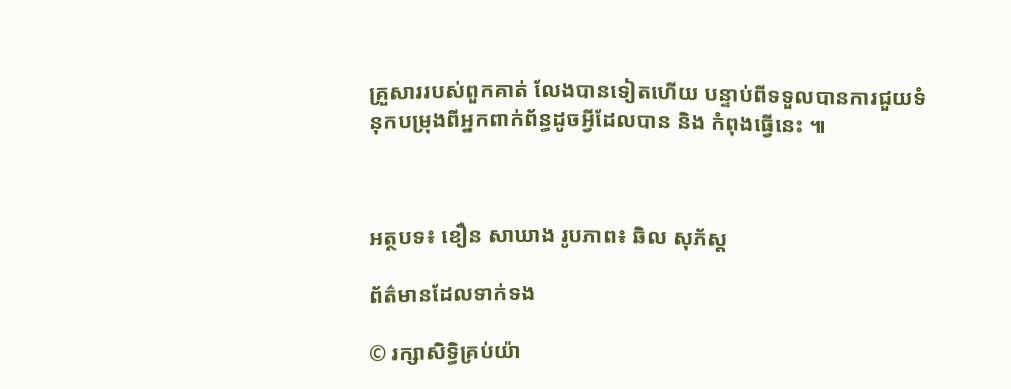គ្រួសាររបស់ពួកគាត់ លែងបានទៀតហើយ បន្ទាប់ពីទទួលបានការជួយទំនុកបម្រុងពីអ្នកពាក់ព័ន្ធដូចអ្វីដែលបាន និង កំពុងធ្វើនេះ ៕



អត្ថបទ៖ ខឿន សាឃាង រូបភាព៖ ឆិល សុភ័ស្ត

ព័ត៌មានដែលទាក់ទង

© រក្សាសិទ្ធិគ្រប់យ៉ា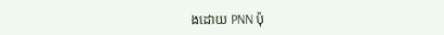ងដោយ PNN ប៉ុ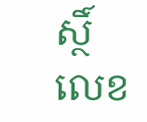ស្ថិ៍លេខ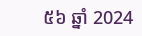៥៦ ឆ្នាំ 2024